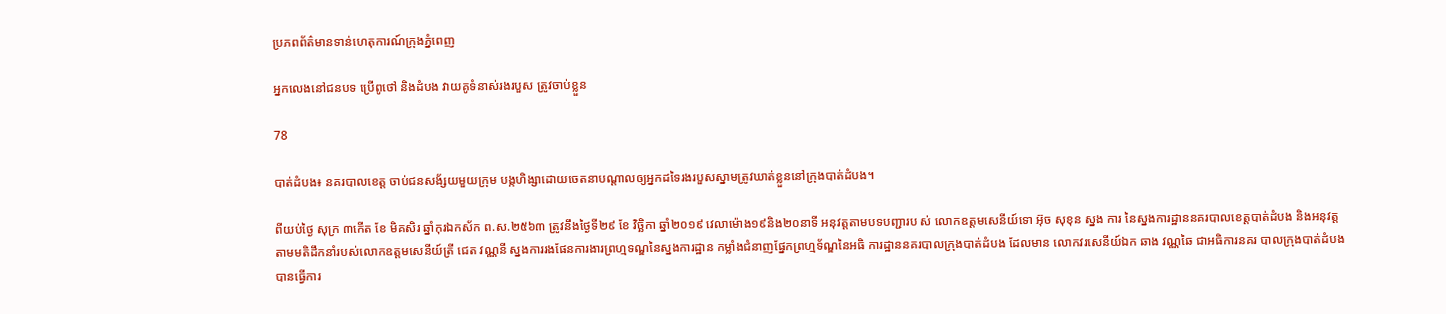ប្រភពព័ត៌មានទាន់ហេតុការណ៍ក្រុងភ្នំពេញ

អ្នកលេងនៅជនបទ ប្រើពូថៅ និងដំបង វាយគូទំនាស់រងរបួស ត្រូវចាប់ខ្លួន

78

បាត់ដំបង៖ នគរបាលខេត្ត ចាប់ជនសង័្សយមួយក្រុម បង្កហិង្សាដោយចេតនាបណ្តាលឲ្យអ្នកដទៃរងរបួសស្នាមត្រូវឃាត់ខ្លួននៅក្រុងបាត់ដំបង។

ពីយប់ថ្ងៃ សុក្រ ៣កើត ខែ មិគសិរ ឆ្នាំកុរឯកស័ក ព.ស.២៥៦៣ ត្រូវនឹងថ្ងៃទី២៩ ខែ វិច្ឆិកា ឆ្នាំ២០១៩ វេលាម៉ោង១៩និង២០នាទី អនុវត្តតាមបទបញ្ជារប ស់ លោកឧត្តមសេនីយ៍ទោ អ៊ុច សុខុន ស្នង ការ នៃស្នងការដ្ឋាននគរបាលខេត្តបាត់ដំបង និងអនុវត្តតាមមតិដឹកនាំរបស់លោកឧត្តមសេនីយ៍ត្រី ជេត វណ្ណនី ស្នងការរងផែនការងារព្រហ្មទណ្ឌនៃស្នងការដ្ឋាន កម្លាំងជំនាញផ្នែកព្រហ្មទ័ណ្ឌនៃអធិ ការដ្ឋាននគរបាលក្រុងបាត់ដំបង ដែលមាន លោកវរសេនីយ៍ឯក ឆាង វណ្ណឆៃ ជាអធិការនគរ បាលក្រុងបាត់ដំបងបានធ្វើការ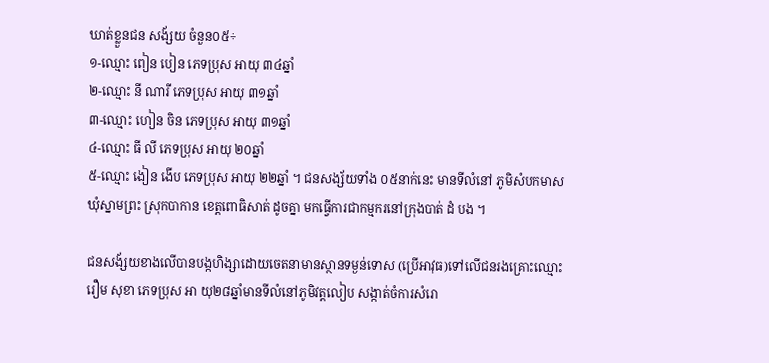ឃាត់ខ្លួនជន សង័្សយ ចំនួន០៥÷
១-ឈ្មោះ ពៀន បៀន ភេទប្រុស អាយុ ៣៤ឆ្នាំ
២-ឈ្មោះ នី ណារី ភេទប្រុស អាយុ ៣១ឆ្នាំ
៣-ឈ្មោះ ហៀន ចិន ភេទប្រុស អាយុ ៣១ឆ្នាំ
៤-ឈ្មោះ ធី លី ភេទប្រុស អាយុ ២០ឆ្នាំ
៥-ឈ្មោះ ងៀន ងើប ភេទប្រុស អាយុ ២២ឆ្នាំ ។ ជនសង្ស័យទាំង ០៥នាក់នេះ មានទីលំនៅ ភូមិសំបកមាស ឃុំស្នាមព្រះ ស្រុកបាកាន ខេត្តពោធិសាត់ ដូចគ្នា មកធ្វើការជាកម្មករនៅក្រុងបាត់ ដំ បង ។

ជនសង័្សយខាងលើបានបង្កហិង្សាដោយចេតនាមានស្ថានទម្ងន់ទោស (ប្រើអាវុធ)ទៅលើជនរងគ្រោះឈ្មោះ រឿម សុខា ភេទប្រុស អា យុ២៨ឆ្នាំមានទីលំនៅភូមិវត្តលៀប សង្កាត់ចំការសំរោ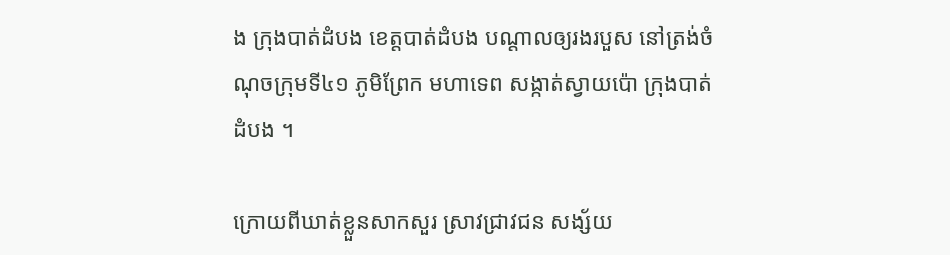ង ក្រុងបាត់ដំបង ខេត្តបាត់ដំបង បណ្តាលឲ្យរងរបួស នៅត្រង់ចំណុចក្រុមទី៤១ ភូមិព្រែក មហាទេព សង្កាត់ស្វាយប៉ោ ក្រុងបាត់ដំបង ។

ក្រោយពីឃាត់ខ្លួនសាកសួរ ស្រាវជ្រាវជន សង្ស័យ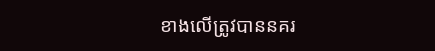ខាងលើត្រូវបាននគរ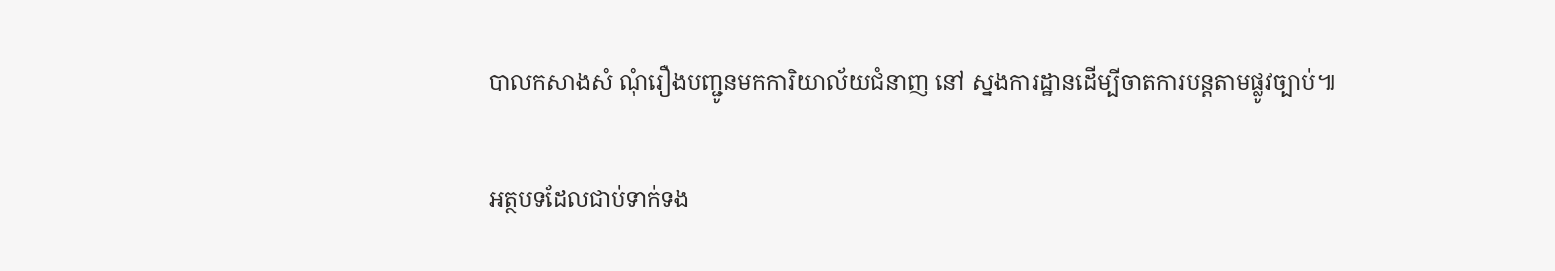បាលកសាងសំ ណុំរឿងបញ្ជូនមកការិយាល័យជំនាញ នៅ ស្នងការដ្ឋានដើម្បីចាតការបន្តតាមផ្លូវច្បាប់៕

អត្ថបទដែលជាប់ទាក់ទង